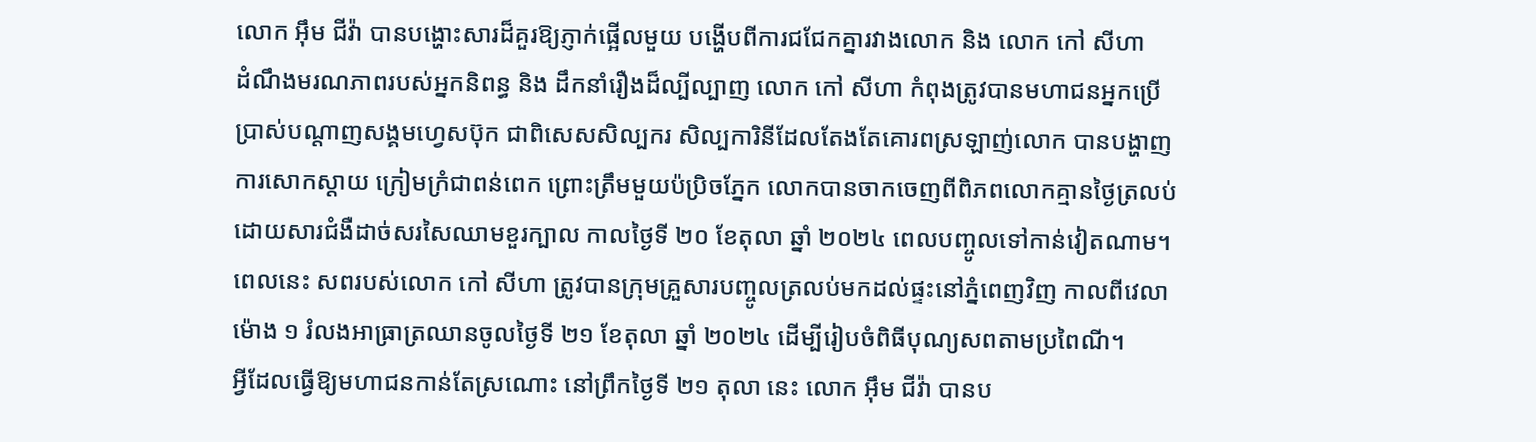លោក អ៊ឹម ជីវ៉ា បានបង្ហោះសារដ៏គួរឱ្យភ្ញាក់ផ្អើលមួយ បង្ហើបពីការជជែកគ្នារវាងលោក និង លោក កៅ សីហា
ដំណឹងមរណភាពរបស់អ្នកនិពន្ធ និង ដឹកនាំរឿងដ៏ល្បីល្បាញ លោក កៅ សីហា កំពុងត្រូវបានមហាជនអ្នកប្រើប្រាស់បណ្ដាញសង្គមហ្វេសប៊ុក ជាពិសេសសិល្បករ សិល្បការិនីដែលតែងតែគោរពស្រឡាញ់លោក បានបង្ហាញការសោកស្ដាយ ក្រៀមក្រំជាពន់ពេក ព្រោះត្រឹមមួយប៉ប្រិចភ្នែក លោកបានចាកចេញពីពិភពលោកគ្មានថ្ងៃត្រលប់ដោយសារជំងឺដាច់សរសៃឈាមខួរក្បាល កាលថ្ងៃទី ២០ ខែតុលា ឆ្នាំ ២០២៤ ពេលបញ្ចូលទៅកាន់វៀតណាម។
ពេលនេះ សពរបស់លោក កៅ សីហា ត្រូវបានក្រុមគ្រួសារបញ្ចូលត្រលប់មកដល់ផ្ទះនៅភ្នំពេញវិញ កាលពីវេលាម៉ោង ១ រំលងអាធ្រាត្រឈានចូលថ្ងៃទី ២១ ខែតុលា ឆ្នាំ ២០២៤ ដើម្បីរៀបចំពិធីបុណ្យសពតាមប្រពៃណី។
អ្វីដែលធ្វើឱ្យមហាជនកាន់តែស្រណោះ នៅព្រឹកថ្ងៃទី ២១ តុលា នេះ លោក អ៊ឹម ជីវ៉ា បានប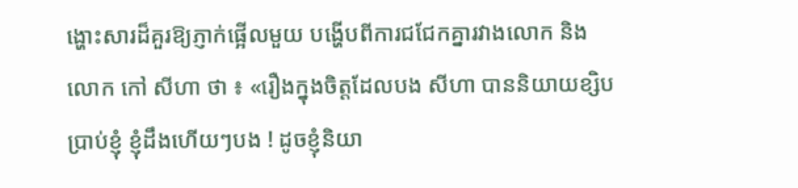ង្ហោះសារដ៏គួរឱ្យភ្ញាក់ផ្អើលមួយ បង្ហើបពីការជជែកគ្នារវាងលោក និង លោក កៅ សីហា ថា ៖ «រឿងក្នុងចិត្តដែលបង សីហា បាននិយាយខ្សិបប្រាប់ខ្ញុំ ខ្ញុំដឹងហើយៗបង ! ដូចខ្ញុំនិយា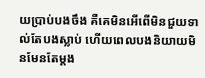យប្រាប់បងចឹង គឺគេមិនអើពើមិនជួយទាល់តែបងស្លាប់ ហើយពេលបងនិយាយមិនមែនតែម្តង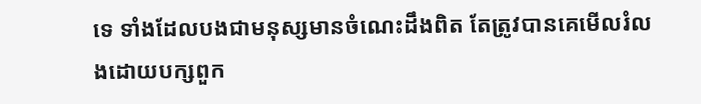ទេ ទាំងដែលបងជាមនុស្សមានចំណេះដឹងពិត តែត្រូវបានគេមើលរំលងដោយបក្សពួក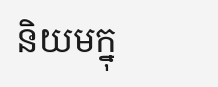និយមក្នុ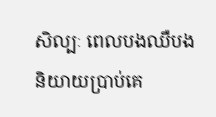សិល្បៈ ពេលបងឈឺបងនិយាយប្រាប់គេ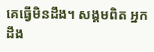គេធ្វើមិនដឹង។ សង្គមពិត អ្នកដឹង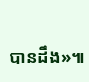បានដឹង»៕